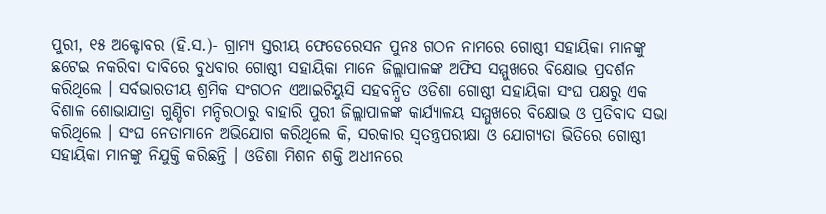ପୁରୀ, ୧୫ ଅକ୍ଟୋବର (ହି.ସ.)- ଗ୍ରାମ୍ୟ ସ୍ତରୀୟ ଫେଡେରେସନ ପୁନଃ ଗଠନ ନାମରେ ଗୋଷ୍ଠୀ ସହାୟିକା ମାନଙ୍କୁ ଛଟେଇ ନକରିବା ଦାବିରେ ବୁଧବାର ଗୋଷ୍ଠୀ ସହାୟିକା ମାନେ ଜିଲ୍ଲାପାଳଙ୍କ ଅଫିସ ସମ୍ମୁଖରେ ବିକ୍ଷୋଭ ପ୍ରଦର୍ଶନ କରିଥିଲେ । ସର୍ବଭାରତୀୟ ଶ୍ରମିକ ସଂଗଠନ ଏଆଇଟିୟୁସି ସହବନ୍ଧିତ ଓଡିଶା ଗୋଷ୍ଠୀ ସହାୟିକା ସଂଘ ପକ୍ଷରୁ ଏକ ବିଶାଳ ଶୋଭାଯାତ୍ରା ଗୁଣ୍ଡିଚା ମନ୍ଦିରଠାରୁ ବାହାରି ପୁରୀ ଜିଲ୍ଲାପାଳଙ୍କ କାର୍ଯ୍ୟାଳୟ ସମ୍ମୁଖରେ ବିକ୍ଷୋଭ ଓ ପ୍ରତିବାଦ ସଭା କରିଥିଲେ । ସଂଘ ନେତାମାନେ ଅଭିଯୋଗ କରିଥିଲେ କି, ସରକାର ସ୍ବତନ୍ତ୍ରପରୀକ୍ଷା ଓ ଯୋଗ୍ୟତା ଭିତିରେ ଗୋଷ୍ଠୀ ସହାୟିକା ମାନଙ୍କୁ ନିଯୁକ୍ତି କରିଛନ୍ତି । ଓଡିଶା ମିଶନ ଶକ୍ତି ଅଧୀନରେ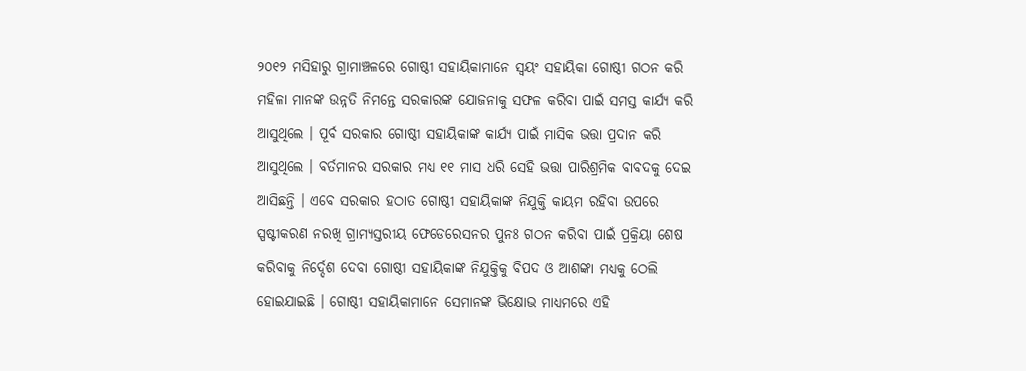୨୦୧୨ ମସିହାରୁ ଗ୍ରାମାଞ୍ଚଳରେ ଗୋଷ୍ଠୀ ସହାୟିକାମାନେ ସ୍ବୟଂ ସହାୟିକା ଗୋଷ୍ଠୀ ଗଠନ କରି ମହିଳା ମାନଙ୍କ ଉନ୍ନତି ନିମନ୍ତେ ସରକାରଙ୍କ ଯୋଜନାକୁ ସଫଳ କରିବା ପାଇଁ ସମସ୍ତ କାର୍ଯ୍ୟ କରି ଆସୁଥିଲେ । ପୂର୍ବ ସରକାର ଗୋଷ୍ଠୀ ସହାୟିକାଙ୍କ କାର୍ଯ୍ୟ ପାଇଁ ମାସିକ ଭତ୍ତା ପ୍ରଦାନ କରି ଆସୁଥିଲେ । ବର୍ତମାନର ସରକାର ମଧ୍ୟ ୧୧ ମାସ ଧରି ସେହି ଭତ୍ତା ପାରିଶ୍ରମିକ ବାବଦକୁ ଦେଇ ଆସିଛନ୍ତି । ଏବେ ସରକାର ହଠାତ ଗୋଷ୍ଠୀ ସହାୟିକାଙ୍କ ନିଯୁକ୍ତି କାୟମ ରହିବା ଉପରେ ସ୍ପଷ୍ଟୀକରଣ ନରଖି ଗ୍ରାମ୍ୟସ୍ତରୀୟ ଫେଡେରେସନର ପୁନଃ ଗଠନ କରିବା ପାଇଁ ପ୍ରକ୍ରିୟା ଶେଷ କରିବାକୁ ନିର୍ଦ୍ଦେଶ ଦେବା ଗୋଷ୍ଠୀ ସହାୟିକାଙ୍କ ନିଯୁକ୍ତିକୁ ବିପଦ ଓ ଆଶଙ୍କା ମଧ୍ୟକୁ ଠେଲି ହୋଇଯାଇଛି । ଗୋଷ୍ଠୀ ସହାୟିକାମାନେ ସେମାନଙ୍କ ଭିକ୍ଷୋଭ ମାଧ୍ୟମରେ ଏହି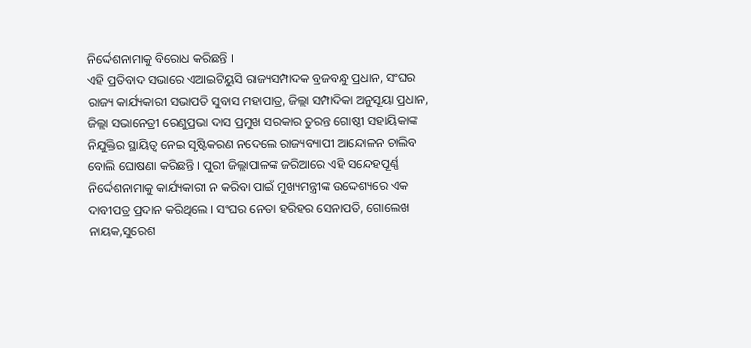ନିର୍ଦ୍ଦେଶନାମାକୁ ବିରୋଧ କରିଛନ୍ତି ।
ଏହି ପ୍ରତିବାଦ ସଭାରେ ଏଆଇଟିୟୁସି ରାଜ୍ୟସମ୍ପାଦକ ବ୍ରଜବନ୍ଧୁ ପ୍ରଧାନ, ସଂଘର ରାଜ୍ୟ କାର୍ଯ୍ୟକାରୀ ସଭାପତି ସୁବାସ ମହାପାତ୍ର, ଜିଲ୍ଲା ସମ୍ପାଦିକା ଅନୁସୂୟା ପ୍ରଧାନ, ଜିଲ୍ଲା ସଭାନେତ୍ରୀ ରେଣୁପ୍ରଭା ଦାସ ପ୍ରମୁଖ ସରକାର ତୁରନ୍ତ ଗୋଷ୍ଠୀ ସହାୟିକାଙ୍କ ନିଯୁକ୍ତିର ସ୍ଥାୟିତ୍ଵ ନେଇ ସୃଷ୍ଟିକରଣ ନଦେଲେ ରାଜ୍ୟବ୍ୟାପୀ ଆନ୍ଦୋଳନ ଚାଲିବ ବୋଲି ଘୋଷଣା କରିଛନ୍ତି । ପୁରୀ ଜିଲ୍ଲାପାଳଙ୍କ ଜରିଆରେ ଏହି ସନ୍ଦେହପୂର୍ଣ୍ଣ ନିର୍ଦ୍ଦେଶନାମାକୁ କାର୍ଯ୍ୟକାରୀ ନ କରିବା ପାଇଁ ମୁଖ୍ୟମନ୍ତ୍ରୀଙ୍କ ଉଦ୍ଦେଶ୍ୟରେ ଏକ ଦାବୀପତ୍ର ପ୍ରଦାନ କରିଥିଲେ । ସଂଘର ନେତା ହରିହର ସେନାପତି, ଗୋଲେଖ ନାୟକ,ସୁରେଶ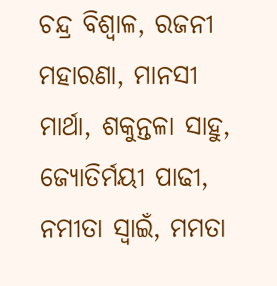ଚନ୍ଦ୍ର ବିଶ୍ବାଳ, ରଜନୀ ମହାରଣା, ମାନସୀ ମାର୍ଥା, ଶକୁନ୍ତଳା ସାହୁ, ଜ୍ୟୋତିର୍ମୟୀ ପାଢୀ, ନମୀତା ସ୍ବାଇଁ, ମମତା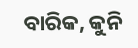ବାରିକ, କୁନି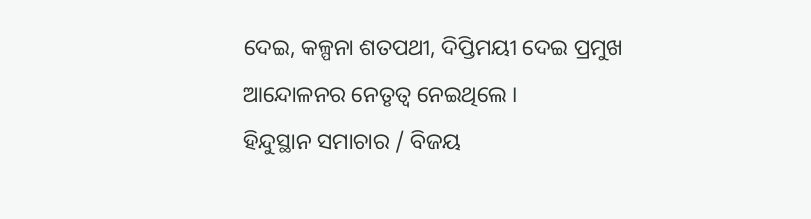ଦେଇ, କଳ୍ପନା ଶତପଥୀ, ଦିପ୍ତିମୟୀ ଦେଇ ପ୍ରମୁଖ ଆନ୍ଦୋଳନର ନେତୃତ୍ଵ ନେଇଥିଲେ ।
ହିନ୍ଦୁସ୍ଥାନ ସମାଚାର / ବିଜୟ